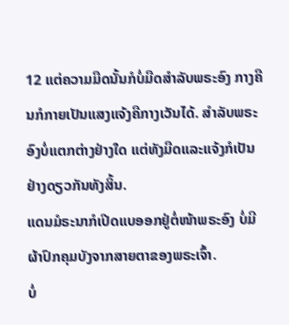12 ແຕ່ຄວາມມືດນັ້ນກໍບໍ່ມືດສຳລັບພຣະອົງ ກາງຄືນກໍກາຍເປັນແສງແຈ້ງຄືກາງເວັນໄດ້. ສຳລັບພຣະອົງບໍ່ແຕກຕ່າງຢ່າງໃດ ແຕ່ທັງມືດແລະແຈ້ງກໍເປັນຢ່າງດຽວກັນທັງສິ້ນ.
ແດນມໍຣະນາກໍເປີດແບອອກຢູ່ຕໍ່ໜ້າພຣະອົງ ບໍ່ມີຜ້າປົກຄຸມບັງຈາກສາຍຕາຂອງພຣະເຈົ້າ.
ບໍ່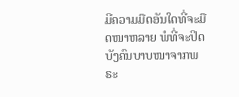ມີຄວາມມືດອັນໃດທີ່ຈະມືດໜາຫລາຍ ພໍທີ່ຈະປິດບັງຄົນບາບໜາຈາກພຣະ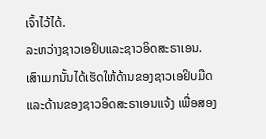ເຈົ້າໄວ້ໄດ້.
ລະຫວ່າງຊາວເອຢິບແລະຊາວອິດສະຣາເອນ. ເສົາເມກນັ້ນໄດ້ເຮັດໃຫ້ດ້ານຂອງຊາວເອຢິບມືດ ແລະດ້ານຂອງຊາວອິດສະຣາເອນແຈ້ງ ເພື່ອສອງ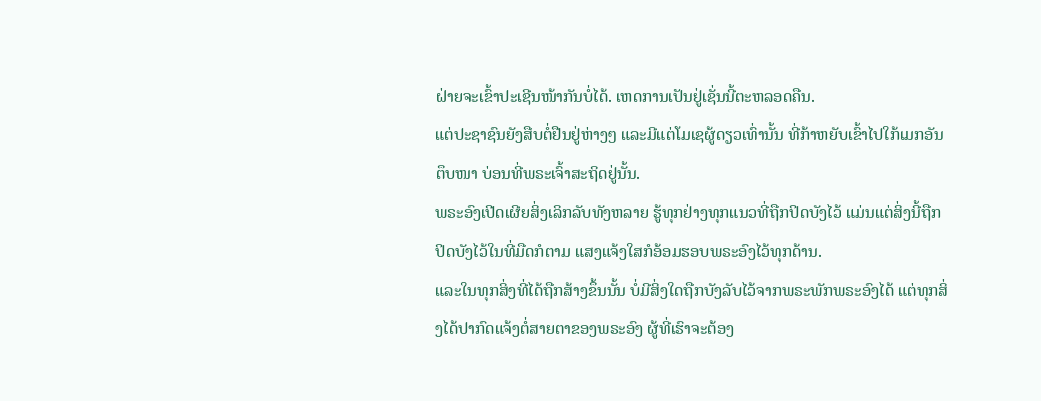ຝ່າຍຈະເຂົ້າປະເຊີນໜ້າກັນບໍ່ໄດ້. ເຫດການເປັນຢູ່ເຊັ່ນນີ້ຕະຫລອດຄືນ.
ແຕ່ປະຊາຊົນຍັງສືບຕໍ່ຢືນຢູ່ຫ່າງໆ ແລະມີແຕ່ໂມເຊຜູ້ດຽວເທົ່ານັ້ນ ທີ່ກ້າຫຍັບເຂົ້າໄປໃກ້ເມກອັນຕຶບໜາ ບ່ອນທີ່ພຣະເຈົ້າສະຖິດຢູ່ນັ້ນ.
ພຣະອົງເປີດເຜີຍສິ່ງເລິກລັບທັງຫລາຍ ຮູ້ທຸກຢ່າງທຸກແນວທີ່ຖືກປິດບັງໄວ້ ແມ່ນແຕ່ສິ່ງນີ້ຖືກປິດບັງໄວ້ໃນທີ່ມືດກໍຕາມ ແສງແຈ້ງໃສກໍອ້ອມຮອບພຣະອົງໄວ້ທຸກດ້ານ.
ແລະໃນທຸກສິ່ງທີ່ໄດ້ຖືກສ້າງຂຶ້ນນັ້ນ ບໍ່ມີສິ່ງໃດຖືກບັງລັບໄວ້ຈາກພຣະພັກພຣະອົງໄດ້ ແຕ່ທຸກສິ່ງໄດ້ປາກົດແຈ້ງຕໍ່ສາຍຕາຂອງພຣະອົງ ຜູ້ທີ່ເຮົາຈະຕ້ອງ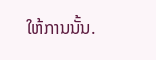ໃຫ້ການນັ້ນ.